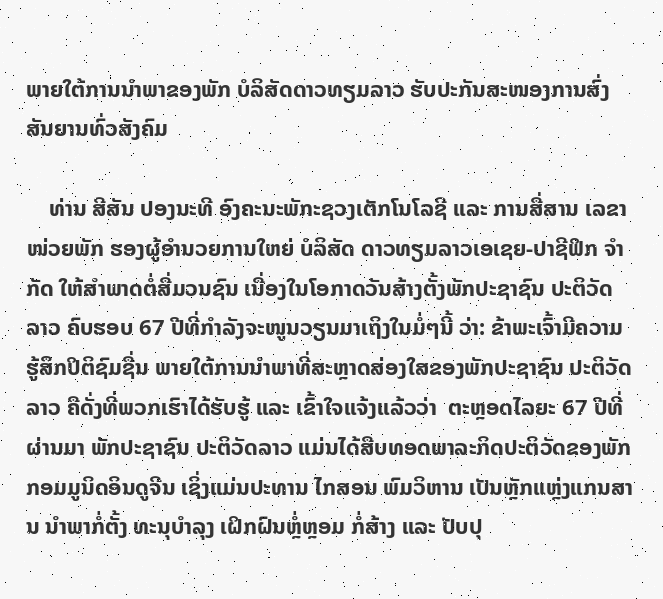ພາຍໃຕ້ການນໍາພາຂອງພັກ ບໍລິສັດດາວທຽມລາວ ຮັບປະກັນສະໜອງການສົ່ງສັນຍານທົ່ວສັງຄົມ

    ທ່ານ ສີສັນ ປອງນະທີ ອົງຄະນະພັກະຊວງເຕັກໂນໂລຊີ ແລະ ການສື່ສານ ເລຂາໜ່ວຍພັກ ຮອງຜູ້ອໍານວຍການໃຫຍ່ ບໍລິສັດ ດາວທຽມລາວເອເຊຍ-ປາຊີຟິກ ຈໍາກັດ ໃຫ້ສໍາພາດຕໍ່ສື່ມວນຊົນ ເນື່ອງໃນໂອກາດວັນສ້າງຕັ້ງພັກປະຊາຊົນ ປະຕິວັດລາວ ຄົບຮອບ 67 ປີທີ່ກໍາລັງຈະໜູນວຽນມາເຖິງໃນມໍ່ໆນີ້ ວ່າ: ຂ້າພະເຈົ້າມີຄວາມຮູ້ສຶກປິຕິຊົມຊື່ນ ພາຍໃຕ້ການນໍາພາທີ່ສະຫຼາດສ່ອງໃສຂອງພັກປະຊາຊົນ ປະຕິວັດລາວ ຄືດັ່ງທີ່ພວກເຮົາໄດ້ຮັບຮູ້ ແລະ ເຂົ້າໃຈແຈ້ງແລ້ວວ່າ  ຕະຫຼອດໄລຍະ 67 ປີທີ່ຜ່ານມາ ພັກປະຊາຊົນ ປະຕິວັດລາວ ແມ່ນໄດ້ສືບທອດພາລະກິດປະຕິວັດຂອງພັກກອມມູນິດອິນດູຈີນ ເຊິ່ງແມ່ນປະທານ ໄກສອນ ພົມວິຫານ ເປັນຫຼັກແຫຼ່ງແກນສານ ນໍາພາກໍ່ຕັ້ງ ທະນຸບໍາລຸງ ເຝິກຝົນຫຼໍ່ຫຼອມ ກໍ່ສ້າງ ແລະ ປັບປຸ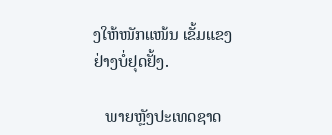ງໃຫ້ໜັກແໜ້ນ ເຂັ້ມແຂງຢ່າງບໍ່ຢຸດຢັ້ງ.

   ພາຍຫຼັງປະເທດຊາດ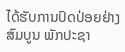ໄດ້ຮັບການປົດປ່ອຍຢ່າງສົມບູນ ພັກປະຊາ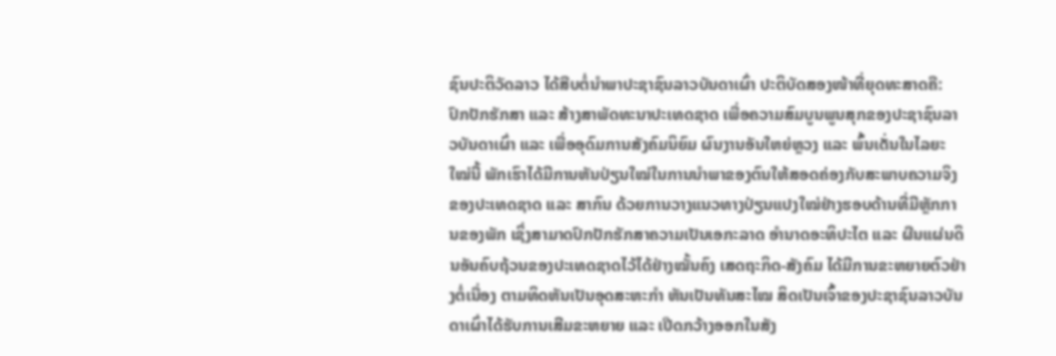ຊົນປະຕິວັດລາວ ໄດ້ສືບຕໍ່ນໍາພາປະຊາຊົນລາວບັນດາເຜົ່າ ປະຕິບັດສອງໜ້າທີ່ຍຸດທະສາດຄື: ປົກປັກຮັກສາ ແລະ ສ້າງສາພັດທະນາປະເທດຊາດ ເພື່ອຄວາມສົມບູນພູນສຸກຂອງປະຊາຊົນລາວບັນດາເຜົ່າ ແລະ ເພື່ອອຸດົມການສັງຄົມນິຍົມ ຜົນງານອັນໃຫຍ່ຫຼວງ ແລະ ພົ້ນເດັ່ນໃນໄລຍະໃໝ່ນີ້ ພັກເຮົາໄດ້ມີການຫັນປ່ຽນໃໝ່ໃນການນໍາພາຂອງຕົນໃຫ້ສອດຄ່ອງກັບສະພາບຄວາມຈິງຂອງປະເທດຊາດ ແລະ ສາກົນ ດ້ວຍການວາງແນວທາງປ່ຽນແປງໃໝ່ຢ່າງຮອບດ້ານທີ່ມີຫຼັກການຂອງພັກ ເຊິ່ງສາມາດປົກປັກຮັກສາຄວາມເປັນເອກະລາດ ອໍານາດອະທິປະໄຕ ແລະ ຜືນແຜ່ນດິນອັນຄົບຖ້ວນຂອງປະເທດຊາດໄວ້ໄດ້ຢ່າງໝັ້ນຄົງ ເສດຖະກິດ-ສັງຄົມ ໄດ້ມີການຂະຫຍາຍຕົວຢ່າງຕໍ່ເນື່ອງ ຕາມທິດຫັນເປັນອຸດສະຫະກໍາ ຫັນເປັນທັນສະໄໝ ສິດເປັນເຈົ້າຂອງປະຊາຊົນລາວບັນດາເຜົ່າໄດ້ຮັບການເສີມຂະຫຍາຍ ແລະ ເປີດກວ້າງອອກໃນສັງ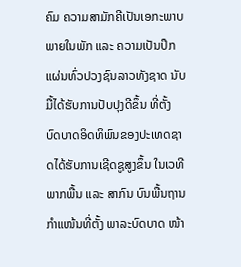ຄົມ ຄວາມສາມັກຄີເປັນເອກະພາບພາຍໃນພັກ ແລະ ຄວາມເປັນປຶກແຜ່ນທົ່ວປວງຊົນລາວທັງຊາດ ນັບມື້ໄດ້ຮັບການປັບປຸງດີຂຶ້ນ ທີ່ຕັ້ງ ບົດບາດອິດທິພົນຂອງປະເທດຊາດໄດ້ຮັບການເຊີດຊູສູງຂຶ້ນ ໃນເວທີພາກພື້ນ ແລະ ສາກົນ ບົນພື້ນຖານກໍາແໜ້ນທີ່ຕັ້ງ ພາລະບົດບາດ ໜ້າ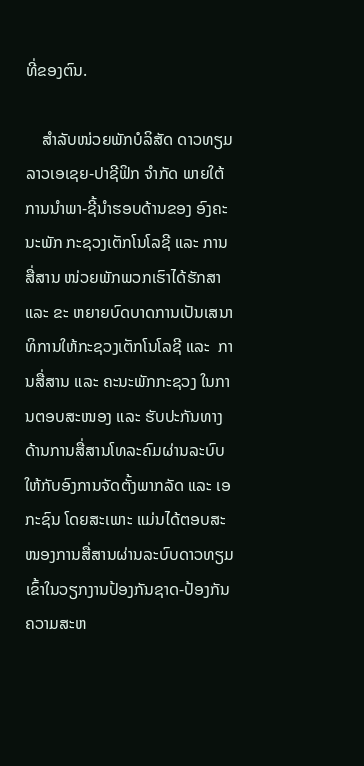ທີ່ຂອງຕົນ.

    ສໍາລັບໜ່ວຍພັກບໍລິສັດ ດາວທຽມລາວເອເຊຍ-ປາຊີຟິກ ຈໍາກັດ ພາຍໃຕ້ການນໍາພາ-ຊີ້ນໍາຮອບດ້ານຂອງ ອົງຄະນະພັກ ກະຊວງເຕັກໂນໂລຊີ ແລະ ການສື່ສານ ໜ່ວຍພັກພວກເຮົາໄດ້ຮັກສາ ແລະ ຂະ ຫຍາຍບົດບາດການເປັນເສນາທິການໃຫ້ກະຊວງເຕັກໂນໂລຊີ ແລະ  ການສື່ສານ ແລະ ຄະນະພັກກະຊວງ ໃນການຕອບສະໜອງ ແລະ ຮັບປະກັນທາງດ້ານການສື່ສານໂທລະຄົມຜ່ານລະບົບໃຫ້ກັບອົງການຈັດຕັ້ງພາກລັດ ແລະ ເອກະຊົນ ໂດຍສະເພາະ ແມ່ນໄດ້ຕອບສະໜອງການສື່ສານຜ່ານລະບົບດາວທຽມເຂົ້າໃນວຽກງານປ້ອງກັນຊາດ-ປ້ອງກັນຄວາມສະຫ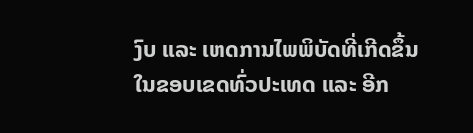ງົບ ແລະ ເຫດການໄພພິບັດທີ່ເກີດຂຶ້ນໃນຂອບເຂດທົ່ວປະເທດ ແລະ ອີກ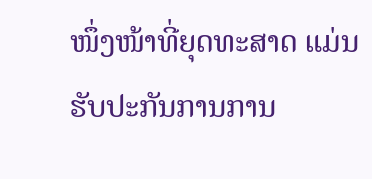ໜຶ່ງໜ້າທີ່ຍຸດທະສາດ ແມ່ນຮັບປະກັນການການ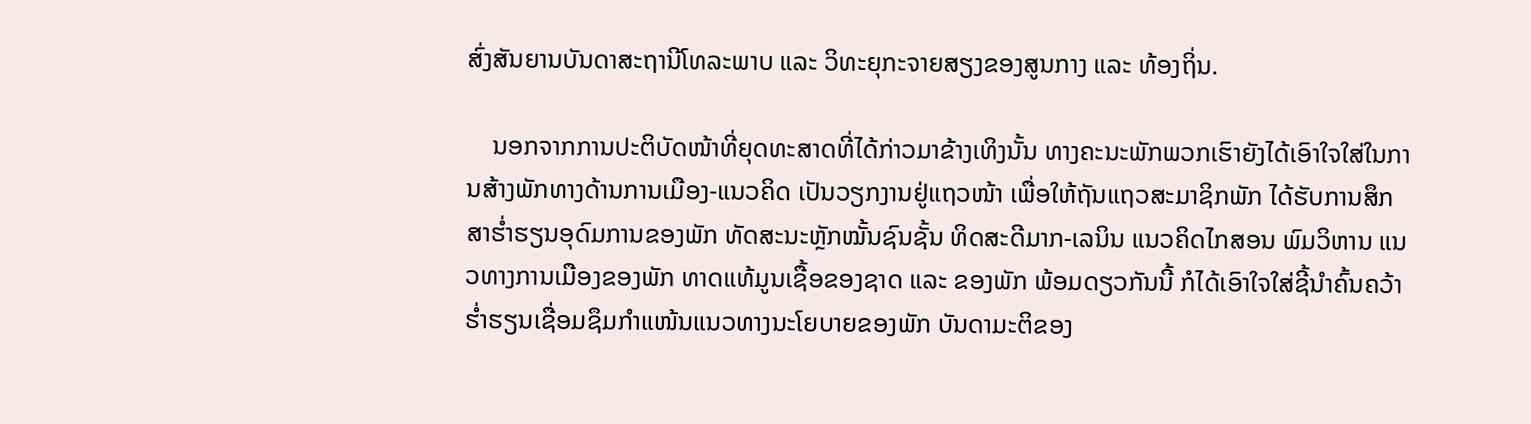ສົ່ງສັນຍານບັນດາສະຖານີໂທລະພາບ ແລະ ວິທະຍຸກະຈາຍສຽງຂອງສູນກາງ ແລະ ທ້ອງຖິ່ນ.

    ນອກຈາກການປະຕິບັດໜ້າທີ່ຍຸດທະສາດທີ່ໄດ້ກ່າວມາຂ້າງເທິງນັ້ນ ທາງຄະນະພັກພວກເຮົາຍັງໄດ້ເອົາໃຈໃສ່ໃນການສ້າງພັກທາງດ້ານການເມືອງ-ແນວຄິດ ເປັນວຽກງານຢູ່ແຖວໜ້າ ເພື່ອໃຫ້ຖັນແຖວສະມາຊິກພັກ ໄດ້ຮັບການສຶກສາຮ່ຳຮຽນອຸດົມການຂອງພັກ ທັດສະນະຫຼັກໝັ້ນຊົນຊັ້ນ ທິດສະດີມາກ-ເລນິນ ແນວຄິດໄກສອນ ພົມວິຫານ ແນວທາງການເມືອງຂອງພັກ ທາດແທ້ມູນເຊື້ອຂອງຊາດ ແລະ ຂອງພັກ ພ້ອມດຽວກັນນີ້ ກໍໄດ້ເອົາໃຈໃສ່ຊີ້ນໍາຄົ້ນຄວ້າຮ່ຳຮຽນເຊື່ອມຊຶມກໍາແໜ້ນແນວທາງນະໂຍບາຍຂອງພັກ ບັນດາມະຕິຂອງ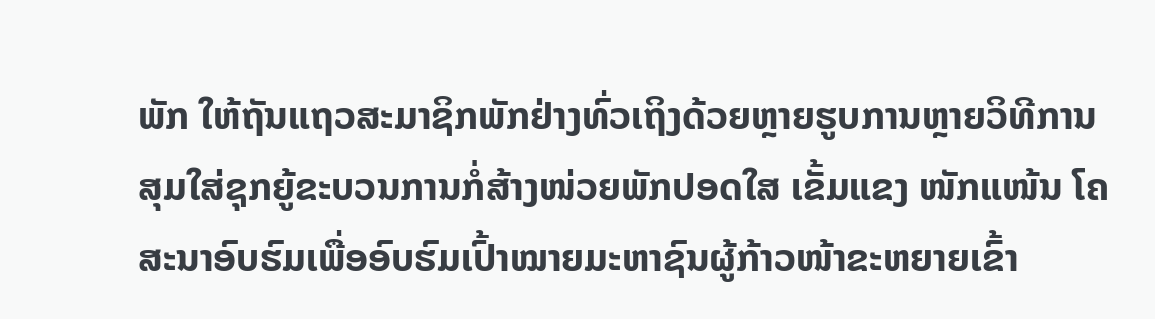ພັກ ໃຫ້ຖັນແຖວສະມາຊິກພັກຢ່າງທົ່ວເຖິງດ້ວຍຫຼາຍຮູບການຫຼາຍວິທີການ ສຸມໃສ່ຊຸກຍູ້ຂະບວນການກໍ່ສ້າງໜ່ວຍພັກປອດໃສ ເຂັ້ມແຂງ ໜັກແໜ້ນ ໂຄສະນາອົບຮົມເພື່ອອົບຮົມເປົ້າໝາຍມະຫາຊົນຜູ້ກ້າວໜ້າຂະຫຍາຍເຂົ້າ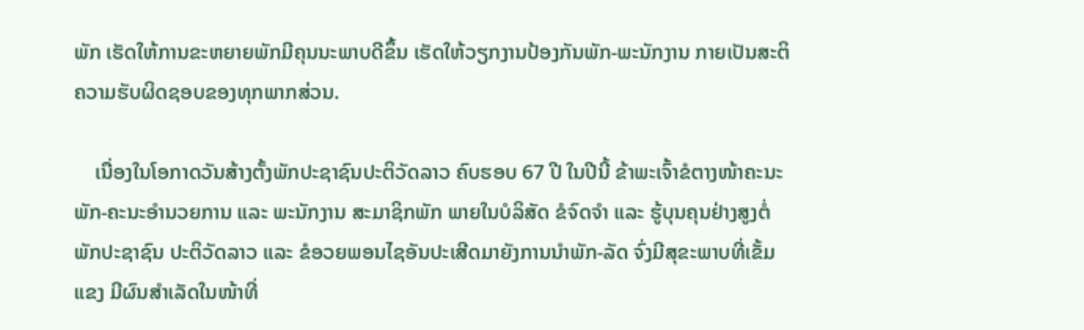ພັກ ເຮັດໃຫ້ການຂະຫຍາຍພັກມີຄຸນນະພາບດີຂຶ້ນ ເຮັດໃຫ້ວຽກງານປ້ອງກັນພັກ-ພະນັກງານ ກາຍເປັນສະຕິຄວາມຮັບຜິດຊອບຂອງທຸກພາກສ່ວນ.

    ເນື່ອງໃນໂອກາດວັນສ້າງຕັ້ງພັກປະຊາຊົນປະຕິວັດລາວ ຄົບຮອບ 67 ປີ ໃນປີນີ້ ຂ້າພະເຈົ້າຂໍຕາງໜ້າຄະນະພັກ-ຄະນະອໍານວຍການ ແລະ ພະນັກງານ ສະມາຊິກພັກ ພາຍໃນບໍລິສັດ ຂໍຈົດຈໍາ ແລະ ຮູ້ບຸນຄຸນຢ່າງສູງຕໍ່ພັກປະຊາຊົນ ປະຕິວັດລາວ ແລະ ຂໍອວຍພອນໄຊອັນປະເສີດມາຍັງການນໍາພັກ-ລັດ ຈົ່ງມີສຸຂະພາບທີ່ເຂັ້ມແຂງ ມີຜົນສໍາເລັດໃນໜ້າທີ່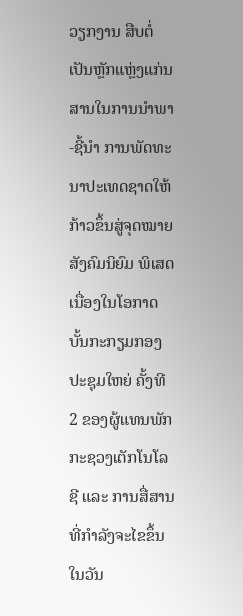ວຽກງານ ສືບຕໍ່ເປັນຫຼັກແຫຼ່ງແກ່ນສານໃນການນໍາພາ-ຊີ້ນໍາ ການພັດທະນາປະເທດຊາດໃຫ້ກ້າວຂຶ້ນສູ່ຈຸດໝາຍສັງຄົມນິຍົມ ພິເສດ ເນື່ອງໃນໂອກາດບັ້ນກະກຽມກອງປະຊຸມໃຫຍ່ ຄັ້ງທີ 2 ຂອງຜູ້ແທນພັກກະຊວງເຕັກໂນໂລຊີ ແລະ ການສື່ສານ ທີ່ກໍາລັງຈະໄຂຂຶ້ນໃນວັນ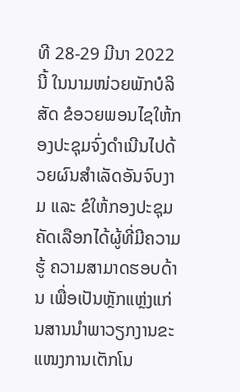ທີ 28-29 ມີນາ 2022 ນີ້ ໃນນາມໜ່ວຍພັກບໍລິສັດ ຂໍອວຍພອນໄຊໃຫ້ກອງປະຊຸມຈົ່ງດໍາເນີນໄປດ້ວຍຜົນສໍາເລັດອັນຈົບງາມ ແລະ ຂໍໃຫ້ກອງປະຊຸມຄັດເລືອກໄດ້ຜູ້ທີ່ມີຄວາມຮູ້ ຄວາມສາມາດຮອບດ້ານ ເພື່ອເປັນຫຼັກແຫຼ່ງແກ່ນສານນໍາພາວຽກງານຂະແໜງການເຕັກໂນ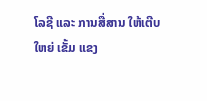ໂລຊີ ແລະ ການສື່ສານ ໃຫ້ເຕີບໃຫຍ່ ເຂັ້ມ ແຂງ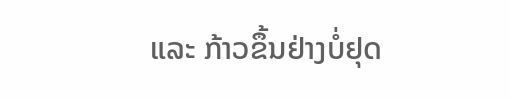ແລະ ກ້າວຂຶ້ນຢ່າງບໍ່ຢຸດ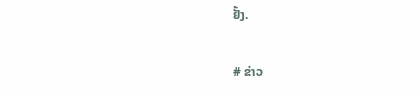ຢັ້ງ.

# ຂ່າວ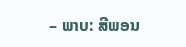– ພາບ: ສີພອນ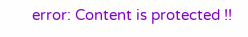error: Content is protected !!